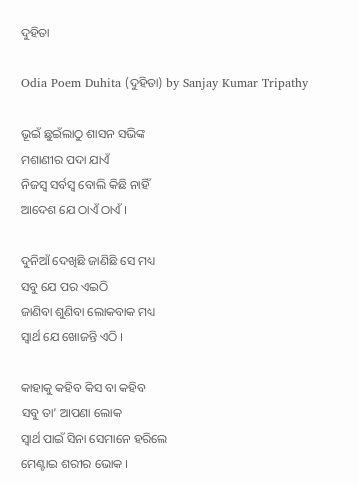ଦୁହିତା

Odia Poem Duhita (ଦୁହିତା) by Sanjay Kumar Tripathy

ଭୂଇଁ ଛୁଇଁଲାଠୁ ଶାସନ ସଭିଙ୍କ
ମଶାଣୀର ପଦା ଯାଏଁ
ନିଜସ୍ଵ ସର୍ବସ୍ୱ ବୋଲି କିଛି ନାହିଁ
ଆଦେଶ ଯେ ଠାଏଁ ଠାଏଁ ।

ଦୁନିଆଁ ଦେଖିଛି ଜାଣିଛି ସେ ମଧ୍ୟ
ସବୁ ଯେ ପର ଏଇଠି
ଜାଣିବା ଶୁଣିବା ଲୋକବାକ ମଧ୍ୟ
ସ୍ୱାର୍ଥ ଯେ ଖୋଜନ୍ତି ଏଠି ।

କାହାକୁ କହିବ କିସ ବା କହିବ
ସବୁ ତା’ ଆପଣା ଲୋକ
ସ୍ୱାର୍ଥ ପାଇଁ ସିନା ସେମାନେ ହରିଲେ
ମେଣ୍ଟାଇ ଶରୀର ଭୋକ ।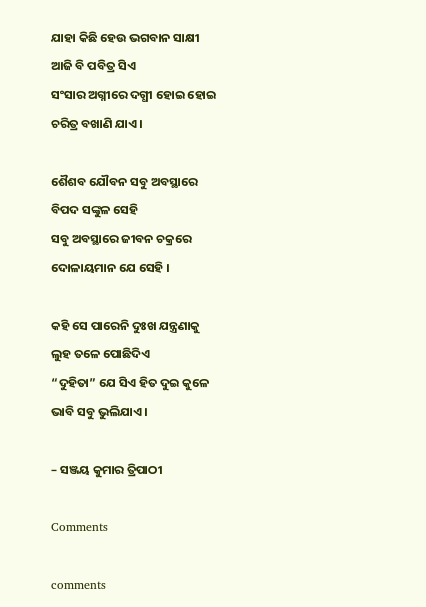ଯାହା କିଛି ହେଉ ଭଗବାନ ସାକ୍ଷୀ
ଆଜି ବି ପବିତ୍ର ସିଏ
ସଂସାର ଅଗ୍ନୀରେ ଦଗ୍ଧୀ ହୋଇ ହୋଇ
ଚରିତ୍ର ବଖାଣି ଯାଏ ।

ଶୈଶବ ଯୌବନ ସବୁ ଅବସ୍ଥାରେ
ବିପଦ ସଙ୍କୁଳ ସେହି
ସବୁ ଅବସ୍ଥାରେ ଜୀବନ ଚକ୍ରରେ
ଦୋଳାୟମାନ ଯେ ସେହି ।

କହି ସେ ପାରେନି ଦୁଃଖ ଯନ୍ତ୍ରଣାକୁ
ଲୁହ ତଳେ ପୋଛିଦିଏ
“ଦୁହିତା” ଯେ ସିଏ ହିତ ଦୁଇ କୁଳେ
ଭାବି ସବୁ ଭୁଲିଯାଏ ।

– ସଞ୍ଜୟ କୁମାର ତ୍ରିପାଠୀ

Comments

comments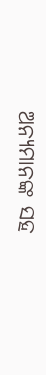ଅନ୍ୟମାନଙ୍କ ସହ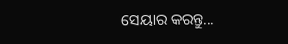ସେୟାର କରନ୍ତୁ...